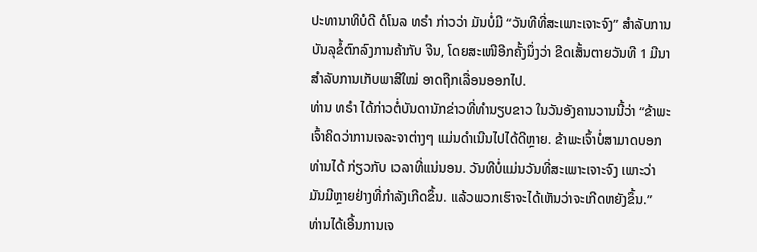ປະທານາທິບໍດີ ດໍໂນລ ທຣຳ ກ່າວວ່າ ມັນບໍ່ມີ “ວັນທີທີ່ສະເພາະເຈາະຈົງ” ສຳລັບການ
ບັນລຸຂໍ້ຕົກລົງການຄ້າກັບ ຈີນ, ໂດຍສະເໜີອີກຄັ້ງນຶ່ງວ່າ ຂີດເສັ້ນຕາຍວັນທີ 1 ມີນາ
ສຳລັບການເກັບພາສີໃໝ່ ອາດຖືກເລື່ອນອອກໄປ.
ທ່ານ ທຣຳ ໄດ້ກ່າວຕໍ່ບັນດານັກຂ່າວທີ່ທຳນຽບຂາວ ໃນວັນອັງຄານວານນີ້ວ່າ “ຂ້າພະ
ເຈົ້າຄິດວ່າການເຈລະຈາຕ່າງໆ ແມ່ນດຳເນີນໄປໄດ້ດີຫຼາຍ. ຂ້າພະເຈົ້າບໍ່ສາມາດບອກ
ທ່ານໄດ້ ກ່ຽວກັບ ເວລາທີ່ແນ່ນອນ. ວັນທີບໍ່ແມ່ນວັນທີ່ສະເພາະເຈາະຈົງ ເພາະວ່າ
ມັນມີຫຼາຍຢ່າງທີ່ກຳລັງເກີດຂຶ້ນ. ແລ້ວພວກເຮົາຈະໄດ້ເຫັນວ່າຈະເກີດຫຍັງຂຶ້ນ.”
ທ່ານໄດ້ເອີ້ນການເຈ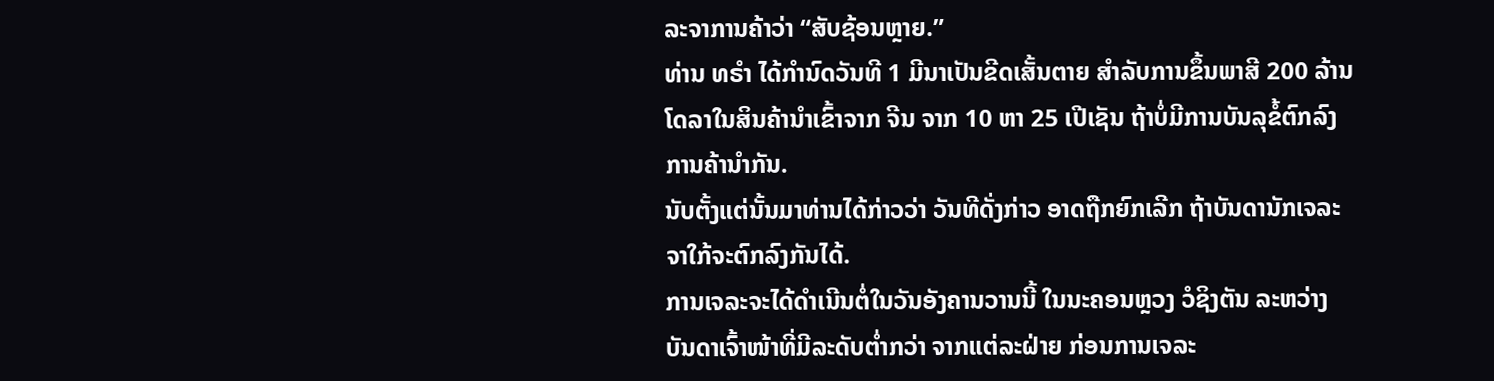ລະຈາການຄ້າວ່າ “ສັບຊ້ອນຫຼາຍ.”
ທ່ານ ທຣຳ ໄດ້ກຳນົດວັນທີ 1 ມີນາເປັນຂີດເສັ້ນຕາຍ ສຳລັບການຂຶ້ນພາສີ 200 ລ້ານ
ໂດລາໃນສິນຄ້ານຳເຂົ້າຈາກ ຈີນ ຈາກ 10 ຫາ 25 ເປີເຊັນ ຖ້າບໍ່ມີການບັນລຸຂໍ້ຕົກລົງ
ການຄ້ານຳກັນ.
ນັບຕັ້ງແຕ່ນັ້ນມາທ່ານໄດ້ກ່າວວ່າ ວັນທີດັ່ງກ່າວ ອາດຖືກຍົກເລີກ ຖ້າບັນດານັກເຈລະ
ຈາໃກ້ຈະຕົກລົງກັນໄດ້.
ການເຈລະຈະໄດ້ດຳເນີນຕໍ່ໃນວັນອັງຄານວານນີ້ ໃນນະຄອນຫຼວງ ວໍຊິງຕັນ ລະຫວ່າງ
ບັນດາເຈົ້າໜ້າທີ່ມີລະດັບຕ່ຳກວ່າ ຈາກແຕ່ລະຝ່າຍ ກ່ອນການເຈລະ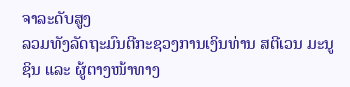ຈາລະດັບສູງ
ລວມທັງລັດຖະມົນຕີກະຊວງການເງິນທ່ານ ສຕີເວນ ມະນູຊິນ ແລະ ຜູ້ຕາງໜ້າທາງ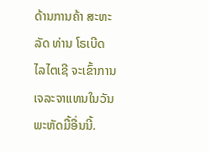ດ້ານການຄ້າ ສະຫະລັດ ທ່ານ ໂຣເບີດ ໄລໄຕເຊີ ຈະເຂົ້າການເຈລະຈາແທນໃນວັນ
ພະຫັດມື້ອື່ນນີ້.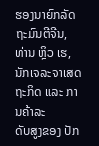ຮອງນາຍົກລັດຖະມົນຕີຈີນ, ທ່ານ ຫຼິວ ເຮ, ນັກເຈລະຈາເສດຖະກິດ ແລະ ການຄ້າລະ
ດັບສູງຂອງ ປັກ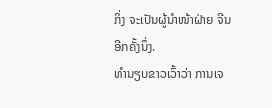ກິ່ງ ຈະເປັນຜູ້ນຳໜ້າຝ່າຍ ຈີນ ອີກຄັ້ງນຶ່ງ.
ທຳນຽບຂາວເວົ້າວ່າ ການເຈ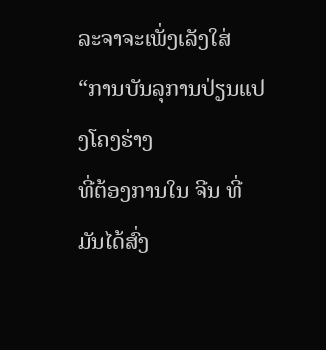ລະຈາຈະເພັ່ງເລັງໃສ່ “ການບັນລຸການປ່ຽນແປງໂຄງຮ່າງ
ທີ່ຕ້ອງການໃນ ຈີນ ທີ່ມັນໄດ້ສົ່ງ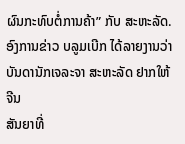ຜົນກະທົບຕໍ່ການຄ້າ” ກັບ ສະຫະລັດ.
ອົງການຂ່າວ ບລູມເບີກ ໄດ້ລາຍງານວ່າ ບັນດານັກເຈລະຈາ ສະຫະລັດ ຢາກໃຫ້ ຈີນ
ສັນຍາທີ່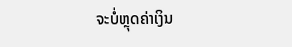ຈະບໍ່ຫຼຸດຄ່າເງິນ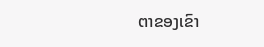ຕາຂອງເຂົາ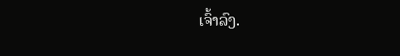ເຈົ້າລົງ.